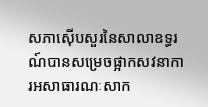សភាស៊ើបសួរនៃសាលាឧទ្ធរណ៍បានសម្រេចផ្អាកសវនាការអសាធារណៈសាក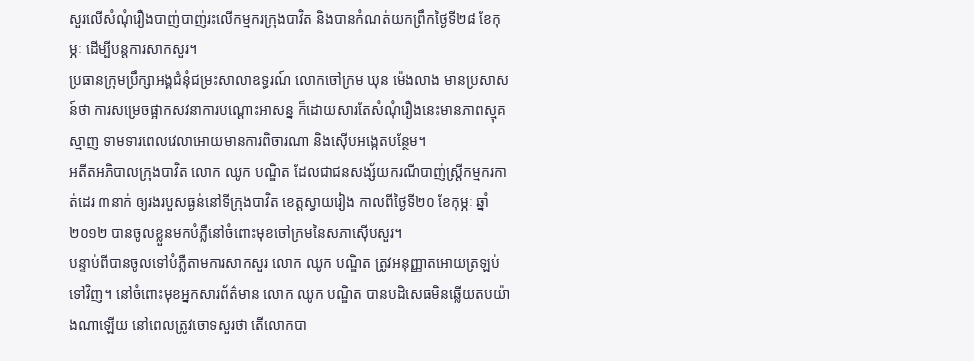សួរលើសំណុំរឿងបាញ់បាញ់រះលើកម្មករក្រុងបាវិត និងបានកំណត់យកព្រឹកថ្ងៃទី២៨ ខែកុម្ភៈ ដើម្បីបន្តការសាកសួរ។
ប្រធានក្រុមប្រឹក្សាអង្គជំនុំជម្រះសាលាឧទ្ធរណ៍ លោកចៅក្រម ឃុន ម៉េងលាង មានប្រសាសន៍ថា ការសម្រេចផ្អាកសវនាការបណ្ដោះអាសន្ន ក៏ដោយសារតែសំណុំរឿងនេះមានភាពស្មុគស្មាញ ទាមទារពេលវេលាអោយមានការពិចារណា និងស៊ើបអង្កេតបន្ថែម។
អតីតអភិបាលក្រុងបាវិត លោក ឈូក បណ្ឌិត ដែលជាជនសង្ស័យករណីបាញ់ស្ត្រីកម្មករកាត់ដេរ ៣នាក់ ឲ្យរងរបួសធ្ងន់នៅទីក្រុងបាវិត ខេត្តស្វាយរៀង កាលពីថ្ងៃទី២០ ខែកុម្ភៈ ឆ្នាំ២០១២ បានចូលខ្លួនមកបំភ្លឺនៅចំពោះមុខចៅក្រមនៃសភាស៊ើបសួរ។
បន្ទាប់ពីបានចូលទៅបំភ្លឺតាមការសាកសួរ លោក ឈូក បណ្ឌិត ត្រូវអនុញ្ញាតអោយត្រឡប់ទៅវិញ។ នៅចំពោះមុខអ្នកសារព័ត៌មាន លោក ឈូក បណ្ឌិត បានបដិសេធមិនឆ្លើយតបយ៉ាងណាឡើយ នៅពេលត្រូវចោទសួរថា តើលោកបា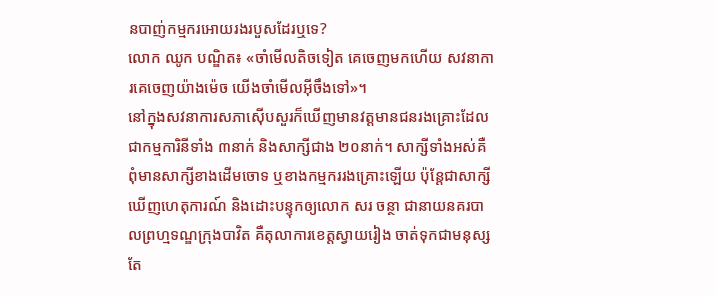នបាញ់កម្មករអោយរងរបួសដែរឬទេ?
លោក ឈូក បណ្ឌិត៖ «ចាំមើលតិចទៀត គេចេញមកហើយ សវនាការគេចេញយ៉ាងម៉េច យើងចាំមើលអ៊ីចឹងទៅ»។
នៅក្នុងសវនាការសភាស៊ើបសួរក៏ឃើញមានវត្តមានជនរងគ្រោះដែលជាកម្មការិនីទាំង ៣នាក់ និងសាក្សីជាង ២០នាក់។ សាក្សីទាំងអស់គឺពុំមានសាក្សីខាងដើមចោទ ឬខាងកម្មកររងគ្រោះឡើយ ប៉ុន្តែជាសាក្សីឃើញហេតុការណ៍ និងដោះបន្ទុកឲ្យលោក សរ ចន្ថា ជានាយនគរបាលព្រហ្មទណ្ឌក្រុងបាវិត គឺតុលាការខេត្តស្វាយរៀង ចាត់ទុកជាមនុស្សតែ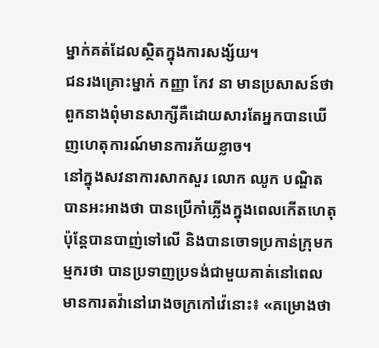ម្នាក់គត់ដែលស្ថិតក្នុងការសង្ស័យ។
ជនរងគ្រោះម្នាក់ កញ្ញា កែវ នា មានប្រសាសន៍ថា ពួកនាងពុំមានសាក្សីគឺដោយសារតែអ្នកបានឃើញហេតុការណ៍មានការភ័យខ្លាច។
នៅក្នុងសវនាការសាកសួរ លោក ឈូក បណ្ឌិត បានអះអាងថា បានប្រើកាំភ្លើងក្នុងពេលកើតហេតុ ប៉ុន្តែបានបាញ់ទៅលើ និងបានចោទប្រកាន់ក្រុមកម្មករថា បានប្រទាញប្រទង់ជាមួយគាត់នៅពេលមានការតវ៉ានៅរោងចក្រកៅវ៉េនោះ៖ «គម្រោងថា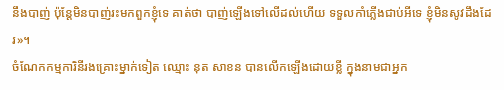នឹងបាញ់ ប៉ុន្តែមិនបាញ់រះមកពួកខ្ញុំទេ គាត់ថា បាញ់ឡើងទៅលើដល់ហើយ ទទួលកាំភ្លើងជាប់អីទេ ខ្ញុំមិនសូវដឹងដែរ»។
ចំណែកកម្មការិនីរងគ្រោះម្នាក់ទៀត ឈ្មោះ នុត សាខន បានលើកឡើងដោយខ្លី ក្នុងនាមជាអ្នក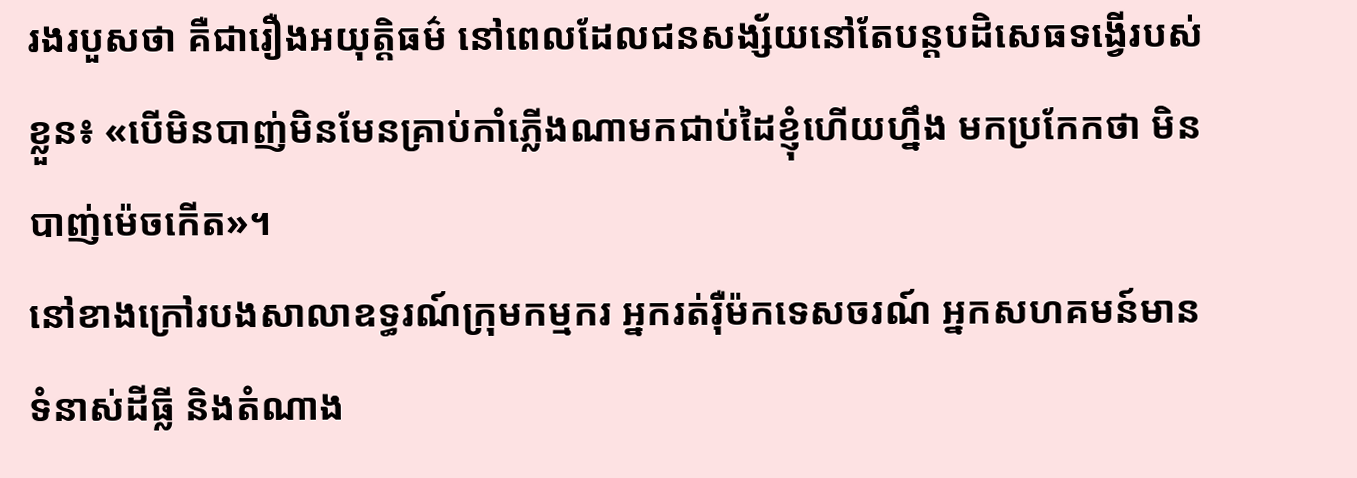រងរបួសថា គឺជារឿងអយុត្តិធម៌ នៅពេលដែលជនសង្ស័យនៅតែបន្តបដិសេធទង្វើរបស់ខ្លួន៖ «បើមិនបាញ់មិនមែនគ្រាប់កាំភ្លើងណាមកជាប់ដៃខ្ញុំហើយហ្នឹង មកប្រកែកថា មិនបាញ់ម៉េចកើត»។
នៅខាងក្រៅរបងសាលាឧទ្ធរណ៍ក្រុមកម្មករ អ្នករត់រ៉ឺម៉កទេសចរណ៍ អ្នកសហគមន៍មានទំនាស់ដីធ្លី និងតំណាង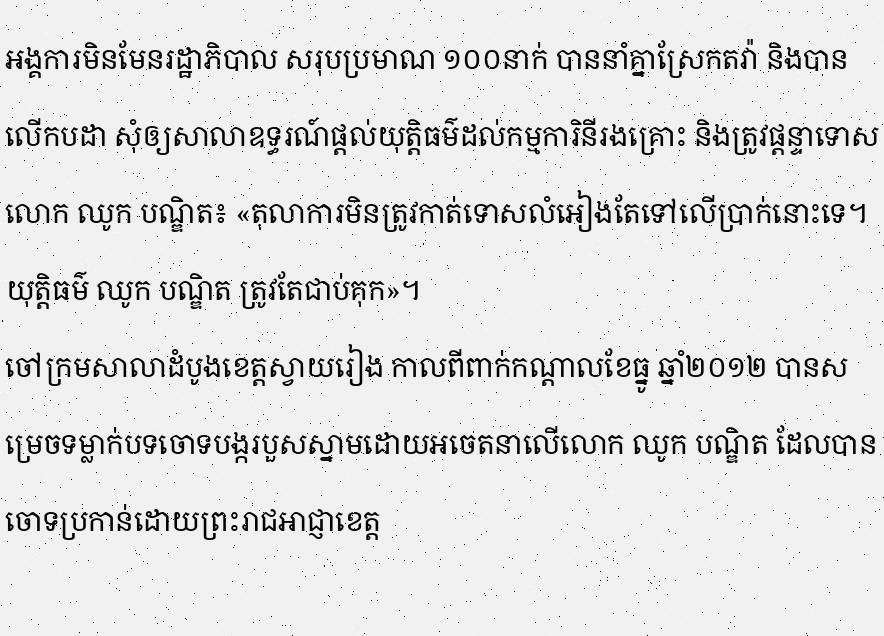អង្គការមិនមែនរដ្ឋាភិបាល សរុបប្រមាណ ១០០នាក់ បាននាំគ្នាស្រែកតវ៉ា និងបានលើកបដា សុំឲ្យសាលាឧទ្ធរណ៍ផ្ដល់យុត្តិធម៌ដល់កម្មការិនីរងគ្រោះ និងត្រូវផ្ដន្ទាទោសលោក ឈូក បណ្ឌិត៖ «តុលាការមិនត្រូវកាត់ទោសលំអៀងតែទៅលើប្រាក់នោះទេ។ យុត្តិធម៌ ឈូក បណ្ឌិត ត្រូវតែជាប់គុក»។
ចៅក្រមសាលាដំបូងខេត្តស្វាយរៀង កាលពីពាក់កណ្ដាលខែធ្នូ ឆ្នាំ២០១២ បានសម្រេចទម្លាក់បទចោទបង្ករបួសស្នាមដោយអចេតនាលើលោក ឈូក បណ្ឌិត ដែលបានចោទប្រកាន់ដោយព្រះរាជអាជ្ញាខេត្ត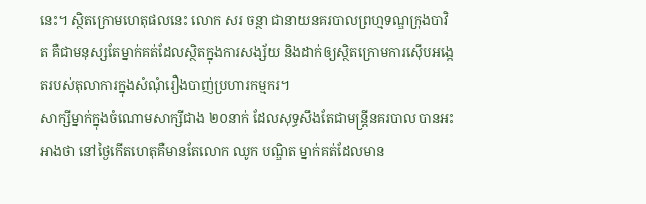នេះ។ ស្ថិតក្រោមហេតុផលនេះ លោក សរ ចន្ថា ជានាយនគរបាលព្រហ្មទណ្ឌក្រុងបាវិត គឺជាមនុស្សតែម្នាក់គត់ដែលស្ថិតក្នុងការសង្ស័យ និងដាក់ឲ្យស្ថិតក្រោមការស៊ើបអង្កេតរបស់តុលាការក្នុងសំណុំរឿងបាញ់ប្រហារកម្មករ។
សាក្សីម្នាក់ក្នុងចំណោមសាក្សីជាង ២០នាក់ ដែលសុទ្ធសឹងតែជាមន្ត្រីនគរបាល បានអះអាងថា នៅថ្ងៃកើតហេតុគឺមានតែលោក ឈូក បណ្ឌិត ម្នាក់គត់ដែលមាន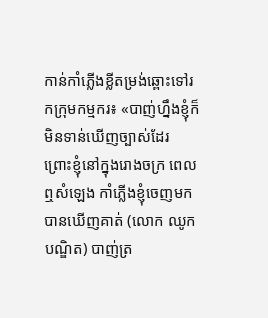កាន់កាំភ្លើងខ្លីតម្រង់ឆ្ពោះទៅរកក្រុមកម្មករ៖ «បាញ់ហ្នឹងខ្ញុំក៏មិនទាន់ឃើញច្បាស់ដែរ ព្រោះខ្ញុំនៅក្នុងរោងចក្រ ពេលឮសំឡេង កាំភ្លើងខ្ញុំចេញមកបានឃើញគាត់ (លោក ឈូក បណ្ឌិត) បាញ់ត្រ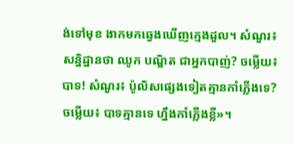ង់ទៅមុខ ងាកមកឆ្វេងឃើញក្មេងដួល។ សំណួរ៖ សន្និដ្ឋានថា ឈូក បណ្ឌិត ជាអ្នកបាញ់? ចម្លើយ៖ បាទ! សំណួរ៖ ប៉ូលិសផ្សេងទៀតគ្មានកាំភ្លើងទេ? ចម្លើយ៖ បាទគ្មានទេ ហ្នឹងកាំភ្លើងខ្លី»។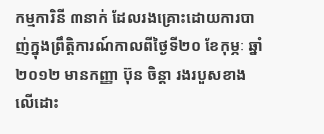កម្មការិនី ៣នាក់ ដែលរងគ្រោះដោយការបាញ់ក្នុងព្រឹត្តិការណ៍កាលពីថ្ងៃទី២០ ខែកុម្ភៈ ឆ្នាំ២០១២ មានកញ្ញា ប៊ុន ចិន្តា រងរបួសខាងលើដោះ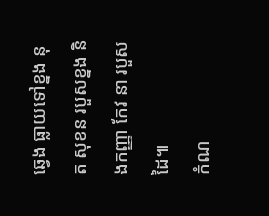ឆ្វេង ធ្លាយទៅខ្នង នុត សុខន របួសខ្នង និងកញ្ញា កែវ នា របួសដៃ៕
កំណ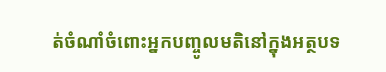ត់ចំណាំចំពោះអ្នកបញ្ចូលមតិនៅក្នុងអត្ថបទ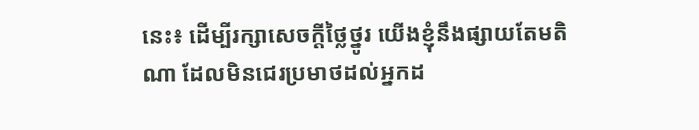នេះ៖ ដើម្បីរក្សាសេចក្ដីថ្លៃថ្នូរ យើងខ្ញុំនឹងផ្សាយតែមតិណា ដែលមិនជេរប្រមាថដល់អ្នកដ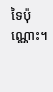ទៃប៉ុណ្ណោះ។